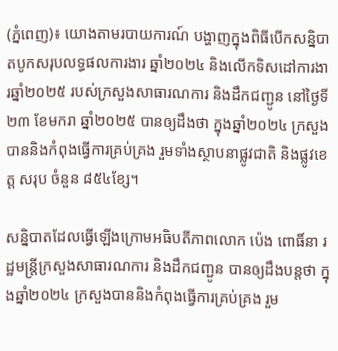(ភ្នំពេញ)៖ យោងតាមរបាយការណ៍ បង្ហាញក្នុងពិធីបើកសន្និបាតបូកសរុបលទ្ធផលការងារ ឆ្នាំ២០២៤ និងលើកទិសដៅការងារឆ្នាំ២០២៥ របស់ក្រសួងសាធារណការ និងដឹកជញ្ជូន នៅថ្ងៃទី២៣ ខែមករា ឆ្នាំ២០២៥ បានឲ្យដឹងថា ក្នុងឆ្នាំ២០២៤ ក្រសួងបាននិងកំពុងធ្វើការគ្រប់គ្រង រួមទាំងស្ថាបនាផ្លូវជាតិ និងផ្លូវខេត្ត សរុប ចំនួន ៨៥៤ខ្សែ។

សន្និបាតដែលធ្វើឡើងក្រោមអធិបតីភាពលោក ប៉េង ពោធិ៍នា រដ្ឋមន្ត្រីក្រសួងសាធារណការ និងដឹកជញ្ជូន បានឲ្យដឹងបន្តថា ក្នុងឆ្នាំ២០២៤ ក្រសួងបាននិងកំពុងធ្វើការគ្រប់គ្រង រួម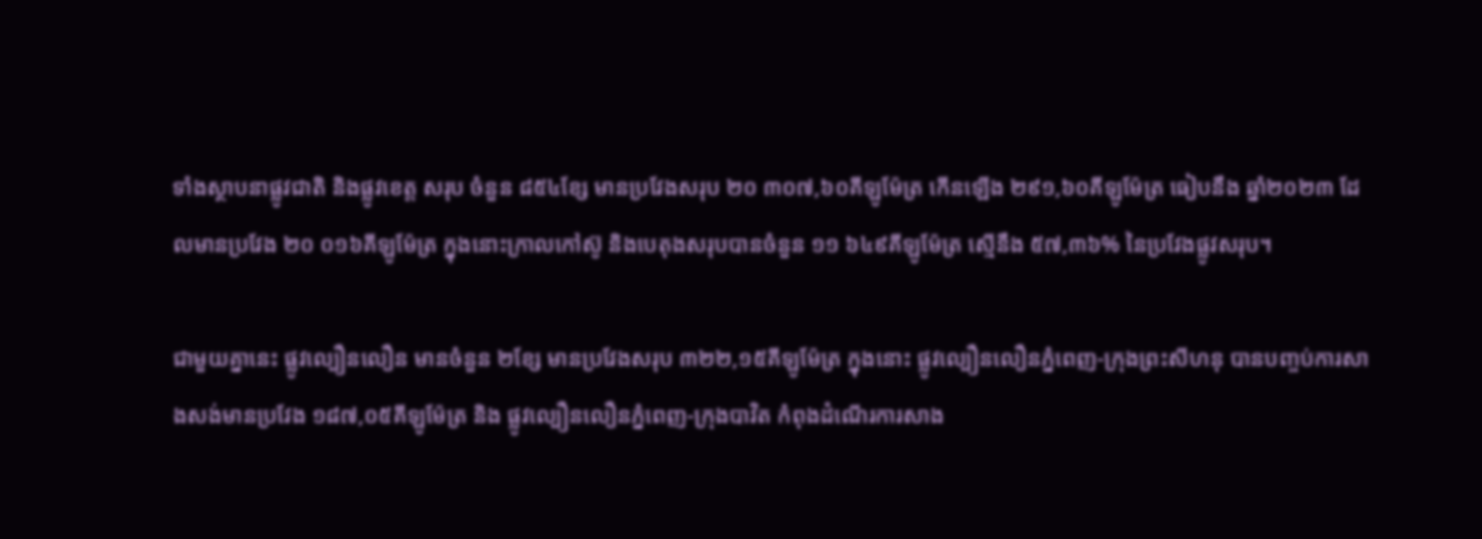ទាំងស្ថាបនាផ្លូវជាតិ និងផ្លូវខេត្ត សរុប ចំនួន ៨៥៤ខ្សែ មានប្រវែងសរុប ២០ ៣០៧,៦០គីឡូម៉ែត្រ កើនឡើង ២៩១,៦០គីឡូម៉ែត្រ ធៀបនឹង ឆ្នាំ២០២៣ ដែលមានប្រវែង ២០ ០១៦គីឡូម៉ែត្រ ក្នុងនោះក្រាលកៅស៊ូ និងបេតុងសរុបបានចំនួន ១១ ៦៤៩គីឡូម៉ែត្រ ស្មើនឹង ៥៧,៣៦% នៃប្រវែងផ្លូវសរុប។

ជាមួយគ្នានេះ ផ្លូវល្បឿនលឿន មានចំនួន ២ខ្សែ មានប្រវែងសរុប ៣២២,១៥គីឡូម៉ែត្រ ក្នុងនោះ ផ្លូវល្បឿនលឿនភ្នំពេញ-ក្រុងព្រះសីហនុ បានបញ្ចប់ការសាងសង់មានប្រវែង ១៨៧,០៥គីឡូម៉ែត្រ និង ផ្លូវល្បឿនលឿនភ្នំពេញ-ក្រុងបាវិត កំពុងដំណើរការសាង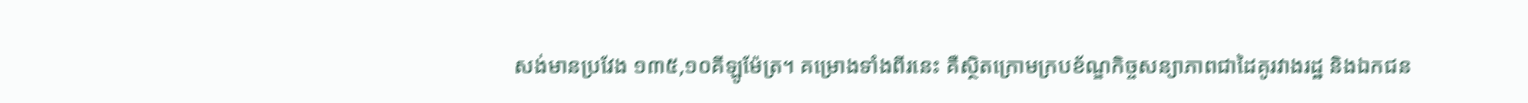សង់មានប្រវែង ១៣៥,១០គីឡូម៉ែត្រ។ គម្រោងទាំងពីរនេះ គឺស្ថិតក្រោមក្របខ័ណ្ឌកិច្ចសន្យាភាពជាដៃគូរវាងរដ្ឋ និងឯកជន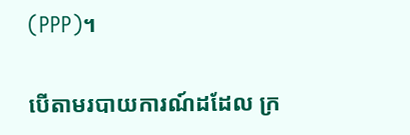(PPP)។

បើតាមរបាយការណ៍ដដែល ក្រ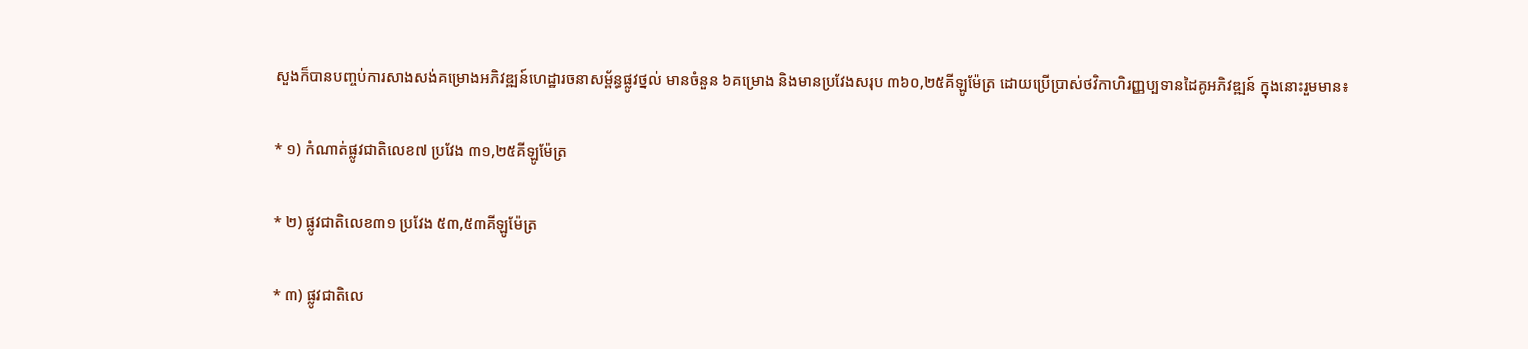សួងក៏បានបញ្ចប់ការសាងសង់គម្រោងអភិវឌ្ឍន៍ហេដ្ឋារចនាសម្ព័ន្ធផ្លូវថ្នល់ មានចំនួន ៦គម្រោង និងមានប្រវែងសរុប ៣៦០,២៥គីឡូម៉ែត្រ ដោយប្រើប្រាស់ថវិកាហិរញ្ញប្បទានដៃគូអភិវឌ្ឍន៍ ក្នុងនោះរួមមាន៖

* ១) កំណាត់ផ្លូវជាតិលេខ៧ ប្រវែង ៣១,២៥គីឡូម៉ែត្រ

* ២) ផ្លូវជាតិលេខ៣១ ប្រវែង ៥៣,៥៣គីឡូម៉ែត្រ

* ៣) ផ្លូវជាតិលេ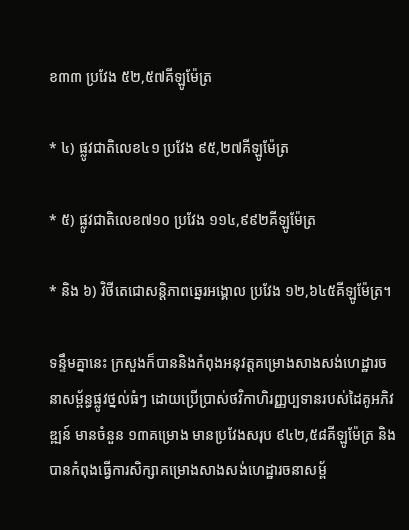ខ៣៣ ប្រវែង ៥២,៥៧គីឡូម៉ែត្រ

* ៤) ផ្លូវជាតិលេខ៤១ ប្រវែង ៩៥,២៧គីឡូម៉ែត្រ

* ៥) ផ្លូវជាតិលេខ៧១០ ប្រវែង ១១៤,៩៩២គីឡូម៉ែត្រ

* និង ៦) វិថីតេជោសន្តិភាពឆ្នេរអង្គោល ប្រវែង ១២,៦៤៥គីឡូម៉ែត្រ។

ទន្ទឹមគ្នានេះ ក្រសួងក៏បាននិងកំពុងអនុវត្តគម្រោងសាងសង់ហេដ្ឋារចនាសម្ព័ន្ធផ្លូវថ្នល់ធំៗ ដោយប្រើប្រាស់ថវិកាហិរញ្ញប្បទានរបស់ដៃគូអភិវឌ្ឍន៍ មានចំនួន ១៣គម្រោង មានប្រវែងសរុប ៩៤២,៥៨គីឡូម៉ែត្រ និងបានកំពុងធ្វើការសិក្សាគម្រោងសាងសង់ហេដ្ឋារចនាសម្ព័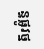ន្ធផ្លូវថ្ន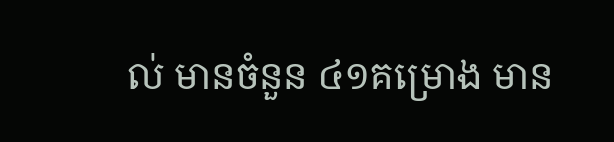ល់ មានចំនួន ៤១គម្រោង មាន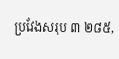ប្រវែងសរុប ៣ ២៨៥,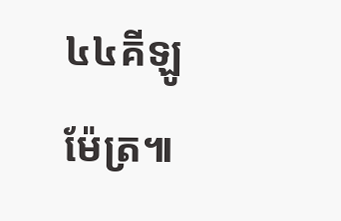៤៤គីឡូម៉ែត្រ៕